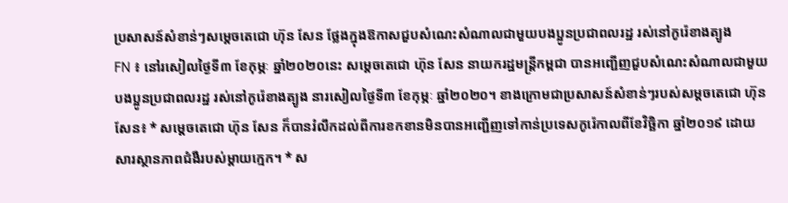ប្រសាសន៍សំខាន់ៗសម្តេចតេជោ ហ៊ុន សែន ថ្លែងក្នុងឱកាសជួបសំណេះសំណាលជាមួយបងប្អូនប្រជាពលរដ្ឋ រស់នៅកូរ៉េខាងត្បូង
FN ៖ នៅរសៀលថ្ងៃទី៣ ខែកុម្ភៈ ឆ្នាំ២០២០នេះ សម្តេចតេជោ ហ៊ុន សែន នាយករដ្ឋមន្រ្តីកម្ពជា បានអញ្ជើញជួបសំណេះសំណាលជាមួយបងប្អូនប្រជាពលរដ្ឋ រស់នៅកូរ៉េខាងត្បូង នារសៀលថ្ងៃទី៣ ខែកុម្ភៈ ឆ្នាំ២០២០។ ខាងក្រោមជាប្រសាសន៍សំខាន់ៗរបស់សម្តចតេជោ ហ៊ុន សែន៖ * សម្តេចតេជោ ហ៊ុន សែន ក៏បានរំលឹកដល់ពីការខកខានមិនបានអញ្ជើញទៅកាន់ប្រទេសកូរ៉េកាលពីខែវិច្ឆិកា ឆ្នាំ២០១៩ ដោយសារស្ថានភាពជំងឺរបស់ម្តាយក្មេក។ * ស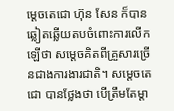ម្តេចតេជោ ហ៊ុន សែន ក៏បានឆ្លៀតឆ្លើយតបចំពោះការលើកឡើថា សម្តេចគិតពីគ្រួសារច្រើនជាងការងារជាតិ។ សម្តេចតេជោ បានថ្លែងថា បើត្រឹមតែម្តា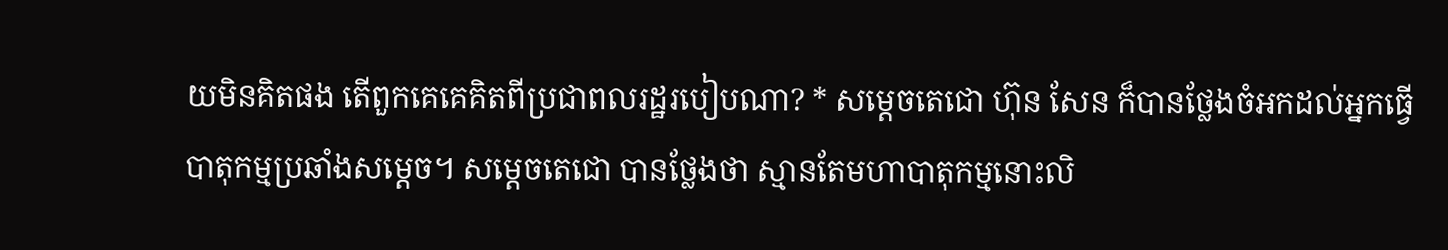យមិនគិតផង តើពួកគេគេគិតពីប្រជាពលរដ្ឋរបៀបណា? * សម្តេចតេជោ ហ៊ុន សែន ក៏បានថ្លែងចំអកដល់អ្នកធ្វើបាតុកម្មប្រឆាំងសម្តេច។ សម្តេចតេជោ បានថ្លែងថា ស្មានតែមហាបាតុកម្មនោះលិ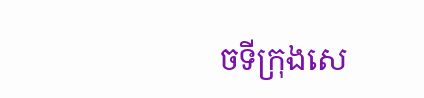ចទីក្រុងសេ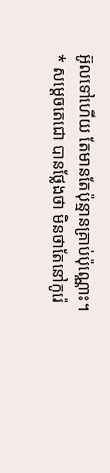អ៊ូលទៅហើយ តែមានតែប៉ុន្មានគ្រាប់ប៉ុណ្ណោះ។ * សម្តេចតេជោ បានថ្លែងថា មិនថាតែនៅកូរ៉េ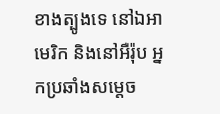ខាងត្បូងទេ នៅឯអាមេរិក និងនៅអឺរ៉ុប អ្នកប្រឆាំងសម្តេច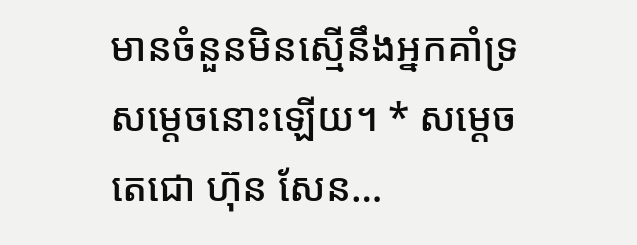មានចំនួនមិនស្មើនឹងអ្នកគាំទ្រសម្តេចនោះឡើយ។ * សម្តេចតេជោ ហ៊ុន សែន…